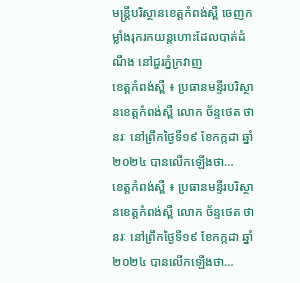មន្ត្រីបរិស្ថានខេត្តកំពង់ស្ពឺ ចេញកម្លាំងរុករកយន្តហោះដែលបាត់ដំណឹង នៅជួរភ្នំក្រវាញ
ខេត្តកំពង់ស្ពឺ ៖ ប្រធានមន្ទីរបរិស្ថានខេត្តកំពង់ស្ពឺ លោក ច័ន្ទថេត ថានរៈ នៅព្រឹកថ្ងៃទី១៩ ខែកក្កដា ឆ្នាំ២០២៤ បានលើកឡើងថា…
ខេត្តកំពង់ស្ពឺ ៖ ប្រធានមន្ទីរបរិស្ថានខេត្តកំពង់ស្ពឺ លោក ច័ន្ទថេត ថានរៈ នៅព្រឹកថ្ងៃទី១៩ ខែកក្កដា ឆ្នាំ២០២៤ បានលើកឡើងថា…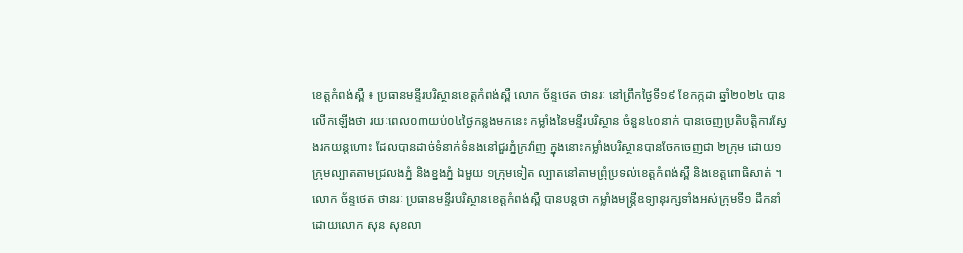ខេត្តកំពង់ស្ពឺ ៖ ប្រធានមន្ទីរបរិស្ថានខេត្តកំពង់ស្ពឺ លោក ច័ន្ទថេត ថានរៈ នៅព្រឹកថ្ងៃទី១៩ ខែកក្កដា ឆ្នាំ២០២៤ បានលើកឡើងថា រយៈពេល០៣យប់០៤ថ្ងៃកន្លងមកនេះ កម្លាំងនៃមន្ទីរបរិស្ថាន ចំនួន៤០នាក់ បានចេញប្រតិបត្តិការស្វែងរកយន្តហោះ ដែលបានដាច់ទំនាក់ទំនងនៅជួរភ្នំក្រវ៉ាញ ក្នុងនោះកម្លាំងបរិស្ថានបានចែកចេញជា ២ក្រុម ដោយ១ ក្រុមល្បាតតាមជ្រលងភ្នំ និងខ្នងភ្នំ ឯមួយ ១ក្រុមទៀត ល្បាតនៅតាមព្រុំប្រទល់ខេត្តកំពង់ស្ពឺ និងខេត្តពោធិសាត់ ។
លោក ច័ន្ទថេត ថានរៈ ប្រធានមន្ទីរបរិស្ថានខេត្តកំពង់ស្ពឺ បានបន្តថា កម្លាំងមន្ត្រីឧទ្យានុរក្សទាំងអស់ក្រុមទី១ ដឹកនាំដោយលោក សុន សុខលា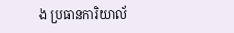ង ប្រធានការិយាល័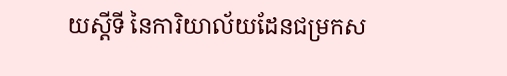យស្តីទី នៃការិយាល័យដែនជម្រកស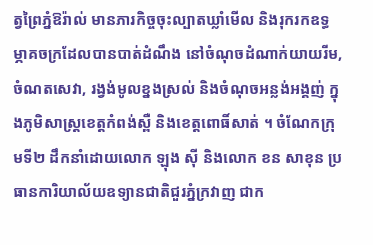ត្វព្រៃភ្នំឱរ៉ាល់ មានភារកិច្ចចុះល្បាតឃ្លាំមើល និងរុករកឧទ្ធម្ភាគចក្រដែលបានបាត់ដំណឹង នៅចំណុចដំណាក់យាយរីម, ចំណតសេវា, រង្វង់មូលខ្នងស្រល់ និងចំណុចអន្លង់អង្គញ់ ក្នុងភូមិសាស្ត្រខេត្តកំពង់ស្ពឺ និងខេត្តពោធិ៍សាត់ ។ ចំណែកក្រុមទី២ ដឹកនាំដោយលោក ឡុង ស៊ី និងលោក ខន សាខុន ប្រធានការិយាល័យឧទ្យានជាតិជួរភ្នំក្រវាញ ជាក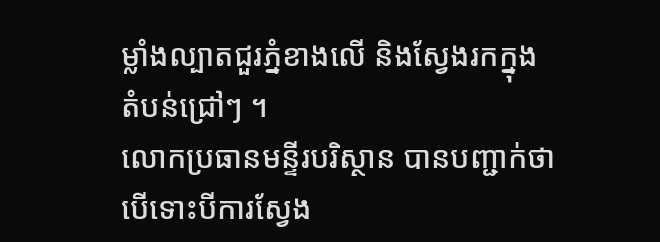ម្លាំងល្បាតជួរភ្នំខាងលើ និងស្វែងរកក្នុងតំបន់ជ្រៅៗ ។
លោកប្រធានមន្ទីរបរិស្ថាន បានបញ្ជាក់ថា បើទោះបីការស្វែង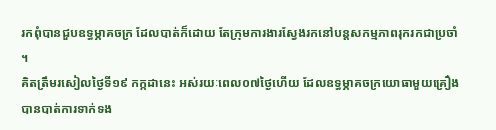រកពុំបានជួបឧទ្ធម្ភាគចក្រ ដែលបាត់ក៏ដោយ តែក្រុមការងារស្វែងរកនៅបន្តសកម្មភាពរុករកជាប្រចាំ ។
គិតត្រឹមរសៀលថ្ងៃទី១៩ កក្កដានេះ អស់រយៈពេល០៧ថ្ងៃហើយ ដែលឧទ្ធម្ភាគចក្រយោធាមួយគ្រឿង បានបាត់ការទាក់ទង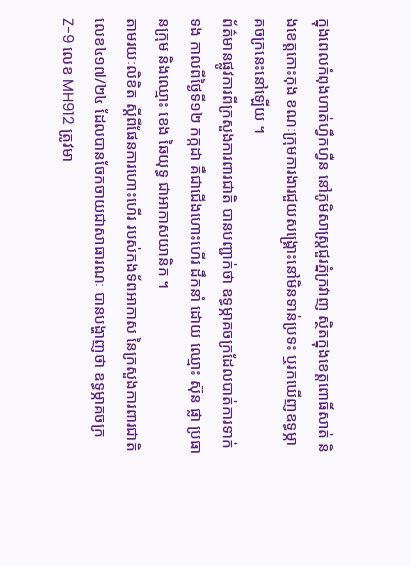ក្នុងពេលកំពុងហាត់ហ្វឹកហ្វឺន នៅភូមិសាស្ត្រជួរភ្នំក្រវាញ ស្ថិតក្នុងខេត្តពោធិ៍សាត់ និងខេត្តកោះកុង ខណៈក្រុមការងារជួយសង្គ្រោះនៅមិនទាន់ប្រទះ ឬរកឃើញឧទ្ធម្ភាគចក្រនេះនៅឡើយ ។
ព័ត៌មានផ្លូវការពីក្រសួងការពារជាតិ បានបញ្ជាក់ថា ឧទ្ធម្ភាគចក្រដែលបាត់ការទាក់ទង កាលពីថ្ងៃទី១២ កក្កដា គឺជាជើងហោះហើរ ដឹកនាំ ដោយ ឈ្មោះ ស៊ុន ផ្លា ប្រធានក្រុម និងឈ្មោះ ខេង ឆៃយុទ្ធ ជាអាកាសយានិក ។
តាមរយៈលិខិត ស្ដីពីផែនការហោះហើរ របស់កងទ័ពអាកាស នៃក្រសួងការពារជាតិ លេខ៤១៧/២៤ ដែលបានចែកចាយជាសាធារណៈ បានបង្ហាញថា ឧទ្ធម្ភាគចក្រ Z-9 លេខ MH912 ត្រូវមា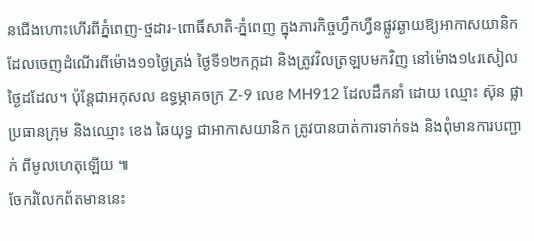នជើងហោះហើរពីភ្នំពេញ-ថ្មដារ-ពោធិ៍សាតិ-ភ្នំពេញ ក្នុងភារកិច្ចហ្វឹកហ្វឺនផ្លូវឆ្ងាយឱ្យអាកាសយានិក ដែលចេញដំណើរពីម៉ោង១១ថ្ងៃត្រង់ ថ្ងៃទី១២កក្កដា និងត្រូវវិលត្រឡបមកវិញ នៅម៉ោង១៤រសៀលថ្ងៃដដែល។ ប៉ុន្តែជាអកុសល ឧទ្ធម្ភាគចក្រ Z-9 លេខ MH912 ដែលដឹកនាំ ដោយ ឈ្មោះ ស៊ុន ផ្លា ប្រធានក្រុម និងឈ្មោះ ខេង ឆៃយុទ្ធ ជាអាកាសយានិក ត្រូវបានបាត់ការទាក់ទង និងពុំមានការបញ្ជាក់ ពីមូលហេតុឡើយ ៕
ចែករំលែកព័តមាននេះ